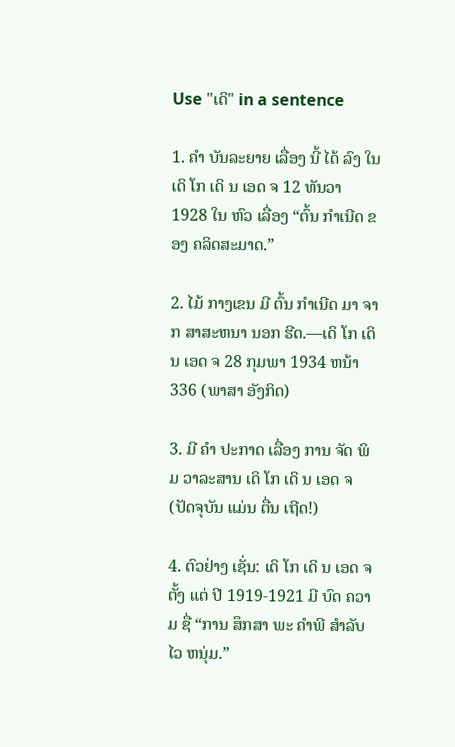Use "ເດິ" in a sentence

1. ຄໍາ ບັນລະຍາຍ ເລື່ອງ ນີ້ ໄດ້ ລົງ ໃນ ເດິ ໂກ ເດິ ນ ເອດ ຈ 12 ທັນວາ 1928 ໃນ ຫົວ ເລື່ອງ “ຕົ້ນ ກໍາເນີດ ຂອງ ຄລິດສະມາດ.”

2. ໄມ້ ກາງເຂນ ມີ ຕົ້ນ ກໍາເນີດ ມາ ຈາກ ສາສະຫນາ ນອກ ຮີດ.—ເດິ ໂກ ເດິ ນ ເອດ ຈ 28 ກຸມພາ 1934 ຫນ້າ 336 (ພາສາ ອັງກິດ)

3. ມີ ຄໍາ ປະກາດ ເລື່ອງ ການ ຈັດ ພິມ ວາລະສານ ເດິ ໂກ ເດິ ນ ເອດ ຈ (ປັດຈຸບັນ ແມ່ນ ຕື່ນ ເຖີດ!)

4. ຕົວຢ່າງ ເຊັ່ນ: ເດິ ໂກ ເດິ ນ ເອດ ຈ ຕັ້ງ ແຕ່ ປີ 1919-1921 ມີ ບົດ ຄວາມ ຊື່ “ການ ສຶກສາ ພະ ຄໍາພີ ສໍາລັບ ໄວ ຫນຸ່ມ.”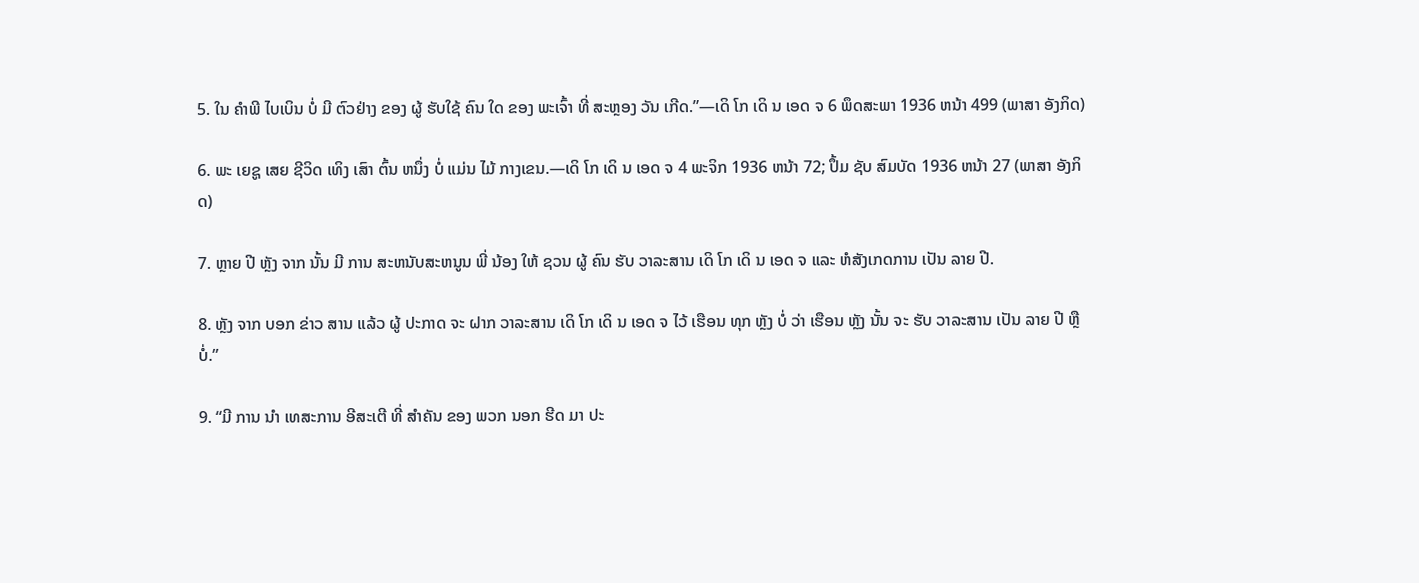5. ໃນ ຄໍາພີ ໄບເບິນ ບໍ່ ມີ ຕົວຢ່າງ ຂອງ ຜູ້ ຮັບໃຊ້ ຄົນ ໃດ ຂອງ ພະເຈົ້າ ທີ່ ສະຫຼອງ ວັນ ເກີດ.”—ເດິ ໂກ ເດິ ນ ເອດ ຈ 6 ພຶດສະພາ 1936 ຫນ້າ 499 (ພາສາ ອັງກິດ)

6. ພະ ເຍຊູ ເສຍ ຊີວິດ ເທິງ ເສົາ ຕົ້ນ ຫນຶ່ງ ບໍ່ ແມ່ນ ໄມ້ ກາງເຂນ.—ເດິ ໂກ ເດິ ນ ເອດ ຈ 4 ພະຈິກ 1936 ຫນ້າ 72; ປຶ້ມ ຊັບ ສົມບັດ 1936 ຫນ້າ 27 (ພາສາ ອັງກິດ)

7. ຫຼາຍ ປີ ຫຼັງ ຈາກ ນັ້ນ ມີ ການ ສະຫນັບສະຫນູນ ພີ່ ນ້ອງ ໃຫ້ ຊວນ ຜູ້ ຄົນ ຮັບ ວາລະສານ ເດິ ໂກ ເດິ ນ ເອດ ຈ ແລະ ຫໍສັງເກດການ ເປັນ ລາຍ ປີ.

8. ຫຼັງ ຈາກ ບອກ ຂ່າວ ສານ ແລ້ວ ຜູ້ ປະກາດ ຈະ ຝາກ ວາລະສານ ເດິ ໂກ ເດິ ນ ເອດ ຈ ໄວ້ ເຮືອນ ທຸກ ຫຼັງ ບໍ່ ວ່າ ເຮືອນ ຫຼັງ ນັ້ນ ຈະ ຮັບ ວາລະສານ ເປັນ ລາຍ ປີ ຫຼື ບໍ່.”

9. “ມີ ການ ນໍາ ເທສະການ ອີສະເຕີ ທີ່ ສໍາຄັນ ຂອງ ພວກ ນອກ ຮີດ ມາ ປະ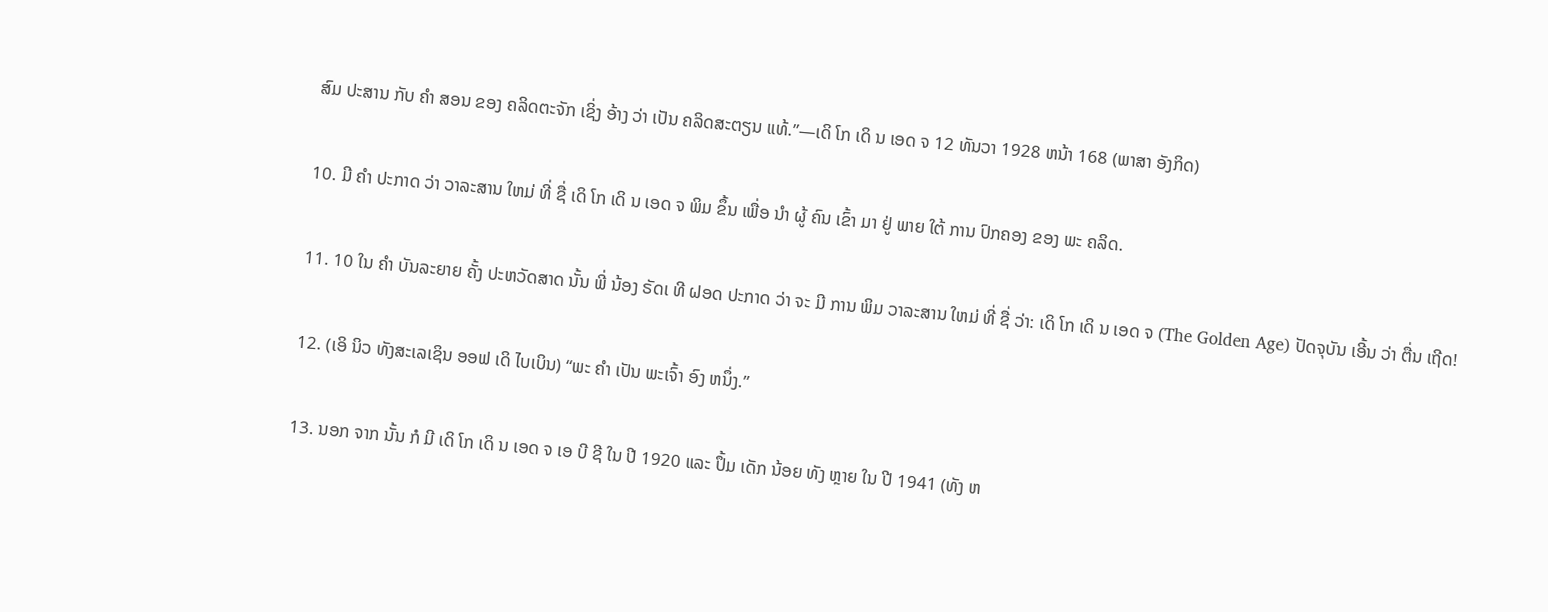ສົມ ປະສານ ກັບ ຄໍາ ສອນ ຂອງ ຄລິດຕະຈັກ ເຊິ່ງ ອ້າງ ວ່າ ເປັນ ຄລິດສະຕຽນ ແທ້.”—ເດິ ໂກ ເດິ ນ ເອດ ຈ 12 ທັນວາ 1928 ຫນ້າ 168 (ພາສາ ອັງກິດ)

10. ມີ ຄໍາ ປະກາດ ວ່າ ວາລະສານ ໃຫມ່ ທີ່ ຊື່ ເດິ ໂກ ເດິ ນ ເອດ ຈ ພິມ ຂຶ້ນ ເພື່ອ ນໍາ ຜູ້ ຄົນ ເຂົ້າ ມາ ຢູ່ ພາຍ ໃຕ້ ການ ປົກຄອງ ຂອງ ພະ ຄລິດ.

11. 10 ໃນ ຄໍາ ບັນລະຍາຍ ຄັ້ງ ປະຫວັດສາດ ນັ້ນ ພີ່ ນ້ອງ ຣັດເ ທີ ຝອດ ປະກາດ ວ່າ ຈະ ມີ ການ ພິມ ວາລະສານ ໃຫມ່ ທີ່ ຊື່ ວ່າ: ເດິ ໂກ ເດິ ນ ເອດ ຈ (The Golden Age) ປັດຈຸບັນ ເອີ້ນ ວ່າ ຕື່ນ ເຖີດ!

12. (ເອິ ນິວ ທັງສະເລເຊິນ ອອຟ ເດິ ໄບເບິນ) “ພະ ຄໍາ ເປັນ ພະເຈົ້າ ອົງ ຫນຶ່ງ.”

13. ນອກ ຈາກ ນັ້ນ ກໍ ມີ ເດິ ໂກ ເດິ ນ ເອດ ຈ ເອ ບີ ຊີ ໃນ ປີ 1920 ແລະ ປຶ້ມ ເດັກ ນ້ອຍ ທັງ ຫຼາຍ ໃນ ປີ 1941 (ທັງ ຫ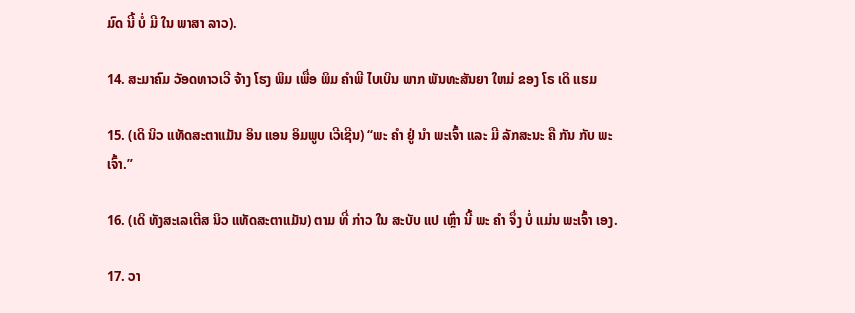ມົດ ນີ້ ບໍ່ ມີ ໃນ ພາສາ ລາວ).

14. ສະມາຄົມ ວັອດທາວເວີ ຈ້າງ ໂຮງ ພິມ ເພື່ອ ພິມ ຄໍາພີ ໄບເບິນ ພາກ ພັນທະສັນຍາ ໃຫມ່ ຂອງ ໂຣ ເດິ ແຮມ

15. (ເດິ ນິວ ແທັດສະຕາແມັນ ອິນ ແອນ ອິມພູບ ເວີເຊີນ) “ພະ ຄໍາ ຢູ່ ນໍາ ພະເຈົ້າ ແລະ ມີ ລັກສະນະ ຄື ກັນ ກັບ ພະເຈົ້າ.”

16. (ເດິ ທັງສະເລເຕີສ ນິວ ແທັດສະຕາແມັນ) ຕາມ ທີ່ ກ່າວ ໃນ ສະບັບ ແປ ເຫຼົ່າ ນີ້ ພະ ຄໍາ ຈຶ່ງ ບໍ່ ແມ່ນ ພະເຈົ້າ ເອງ.

17. ວາ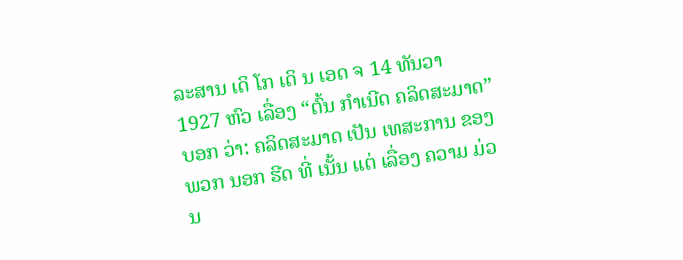ລະສານ ເດິ ໂກ ເດິ ນ ເອດ ຈ 14 ທັນວາ 1927 ຫົວ ເລື່ອງ “ຕົ້ນ ກໍາເນີດ ຄລິດສະມາດ” ບອກ ວ່າ: ຄລິດສະມາດ ເປັນ ເທສະການ ຂອງ ພວກ ນອກ ຮີດ ທີ່ ເນັ້ນ ແຕ່ ເລື່ອງ ຄວາມ ມ່ວນ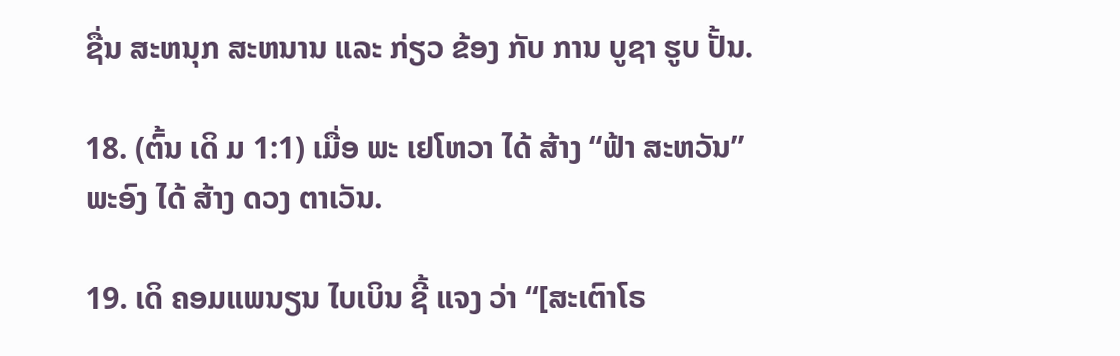ຊື່ນ ສະຫນຸກ ສະຫນານ ແລະ ກ່ຽວ ຂ້ອງ ກັບ ການ ບູຊາ ຮູບ ປັ້ນ.

18. (ຕົ້ນ ເດິ ມ 1:1) ເມື່ອ ພະ ເຢໂຫວາ ໄດ້ ສ້າງ “ຟ້າ ສະຫວັນ” ພະອົງ ໄດ້ ສ້າງ ດວງ ຕາເວັນ.

19. ເດິ ຄອມແພນຽນ ໄບເບິນ ຊີ້ ແຈງ ວ່າ “[ສະເຕົາໂຣ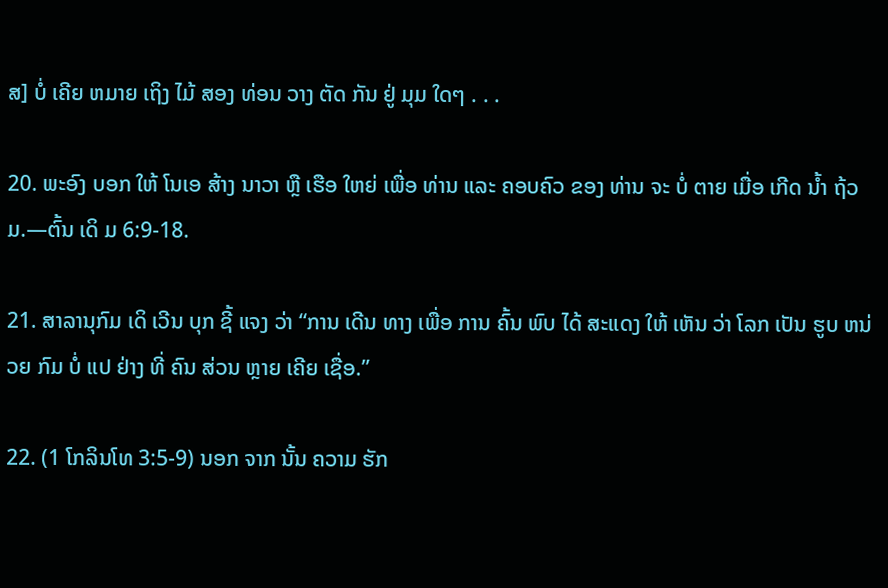ສ] ບໍ່ ເຄີຍ ຫມາຍ ເຖິງ ໄມ້ ສອງ ທ່ອນ ວາງ ຕັດ ກັນ ຢູ່ ມຸມ ໃດໆ . . .

20. ພະອົງ ບອກ ໃຫ້ ໂນເອ ສ້າງ ນາວາ ຫຼື ເຮືອ ໃຫຍ່ ເພື່ອ ທ່ານ ແລະ ຄອບຄົວ ຂອງ ທ່ານ ຈະ ບໍ່ ຕາຍ ເມື່ອ ເກີດ ນໍ້າ ຖ້ວມ.—ຕົ້ນ ເດິ ມ 6:9-18.

21. ສາລານຸກົມ ເດິ ເວີນ ບຸກ ຊີ້ ແຈງ ວ່າ “ການ ເດີນ ທາງ ເພື່ອ ການ ຄົ້ນ ພົບ ໄດ້ ສະແດງ ໃຫ້ ເຫັນ ວ່າ ໂລກ ເປັນ ຮູບ ຫນ່ວຍ ກົມ ບໍ່ ແປ ຢ່າງ ທີ່ ຄົນ ສ່ວນ ຫຼາຍ ເຄີຍ ເຊື່ອ.”

22. (1 ໂກລິນໂທ 3:5-9) ນອກ ຈາກ ນັ້ນ ຄວາມ ຮັກ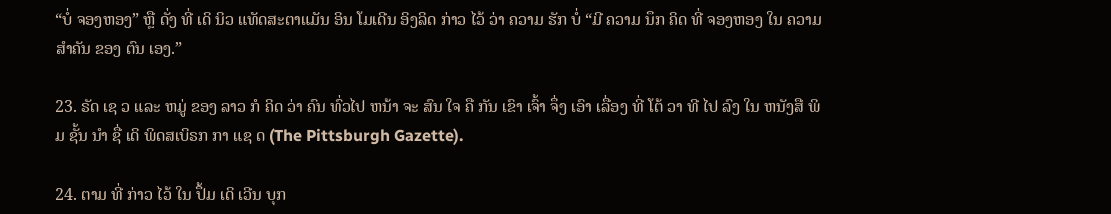“ບໍ່ ຈອງຫອງ” ຫຼື ດັ່ງ ທີ່ ເດິ ນິວ ແທັດສະຕາແມັນ ອິນ ໂມເດີນ ອິງລິດ ກ່າວ ໄວ້ ວ່າ ຄວາມ ຮັກ ບໍ່ “ມີ ຄວາມ ນຶກ ຄິດ ທີ່ ຈອງຫອງ ໃນ ຄວາມ ສໍາຄັນ ຂອງ ຕົນ ເອງ.”

23. ຣັດ ເຊ ວ ແລະ ຫມູ່ ຂອງ ລາວ ກໍ ຄິດ ວ່າ ຄົນ ທົ່ວໄປ ຫນ້າ ຈະ ສົນ ໃຈ ຄື ກັນ ເຂົາ ເຈົ້າ ຈຶ່ງ ເອົາ ເລື່ອງ ທີ່ ໂຕ້ ວາ ທີ ໄປ ລົງ ໃນ ຫນັງສື ພິມ ຊັ້ນ ນໍາ ຊື່ ເດິ ພິດສເບິຣກ ກາ ແຊ ດ (The Pittsburgh Gazette).

24. ຕາມ ທີ່ ກ່າວ ໄວ້ ໃນ ປຶ້ມ ເດິ ເວີນ ບຸກ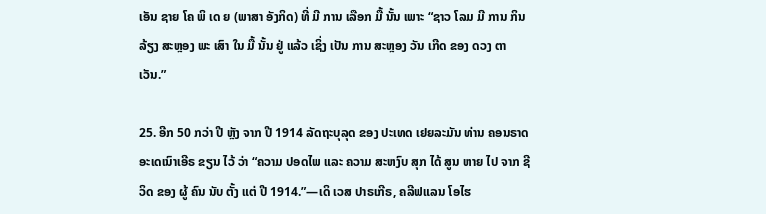ເອັນ ຊາຍ ໂຄ ພິ ເດ ຍ (ພາສາ ອັງກິດ) ທີ່ ມີ ການ ເລືອກ ມື້ ນັ້ນ ເພາະ “ຊາວ ໂລມ ມີ ການ ກິນ ລ້ຽງ ສະຫຼອງ ພະ ເສົາ ໃນ ມື້ ນັ້ນ ຢູ່ ແລ້ວ ເຊິ່ງ ເປັນ ການ ສະຫຼອງ ວັນ ເກີດ ຂອງ ດວງ ຕາເວັນ.”

25. ອີກ 50 ກວ່າ ປີ ຫຼັງ ຈາກ ປີ 1914 ລັດຖະບຸລຸດ ຂອງ ປະເທດ ເຢຍລະມັນ ທ່ານ ຄອນຣາດ ອະເດເນົາເອີຣ ຂຽນ ໄວ້ ວ່າ “ຄວາມ ປອດໄພ ແລະ ຄວາມ ສະຫງົບ ສຸກ ໄດ້ ສູນ ຫາຍ ໄປ ຈາກ ຊີວິດ ຂອງ ຜູ້ ຄົນ ນັບ ຕັ້ງ ແຕ່ ປີ 1914.”—ເດິ ເວສ ປາຣເກີຣ, ຄລີຟແລນ ໂອໄຮ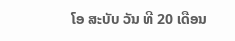ໂອ ສະບັບ ວັນ ທີ 20 ເດືອນ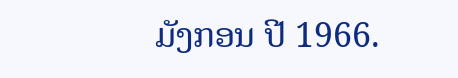ມັງກອນ ປີ 1966.